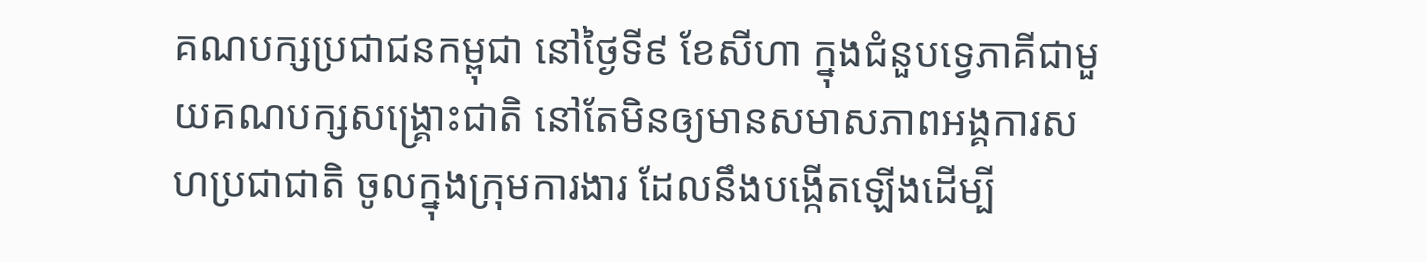គណបក្សប្រជាជនកម្ពុជា នៅថ្ងៃទី៩ ខែសីហា ក្នុងជំនួបទ្វេភាគីជាមួយគណបក្សសង្គ្រោះជាតិ នៅតែមិនឲ្យមានសមាសភាពអង្គការសហប្រជាជាតិ ចូលក្នុងក្រុមការងារ ដែលនឹងបង្កើតឡើងដើម្បី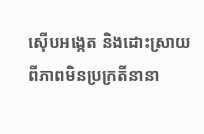ស៊ើបអង្កេត និងដោះស្រាយពីភាពមិនប្រក្រតីនានា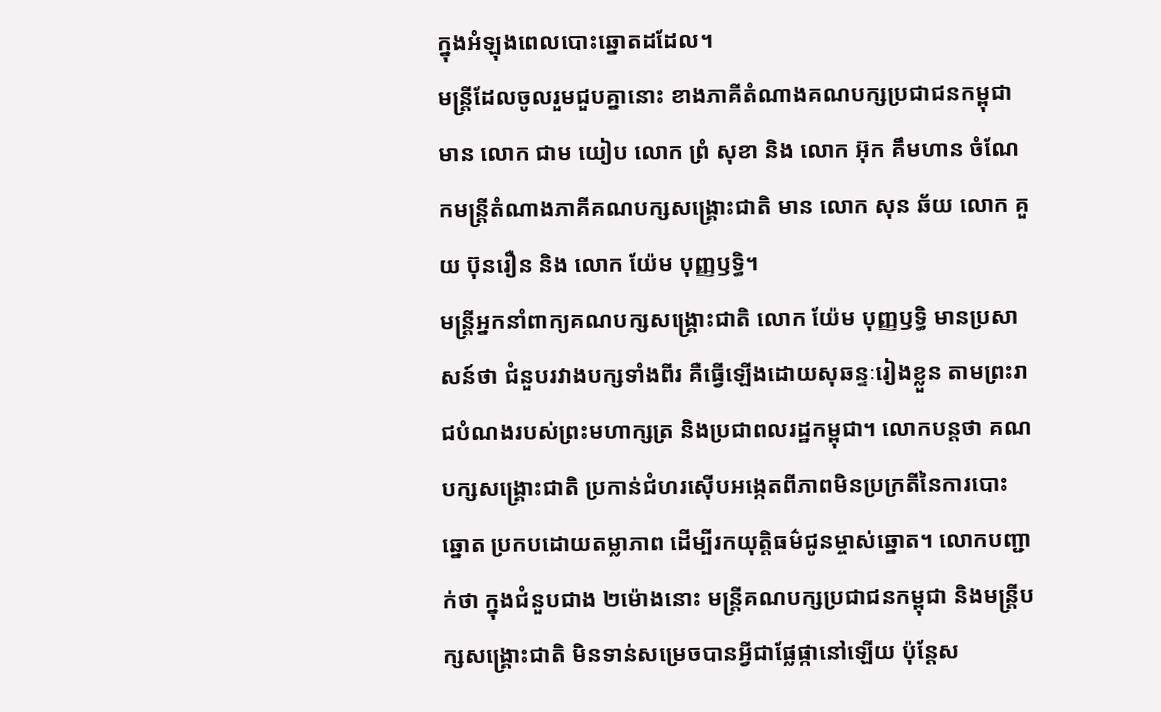ក្នុងអំឡុងពេលបោះឆ្នោតដដែល។
មន្ត្រីដែលចូលរួមជួបគ្នានោះ ខាងភាគីតំណាងគណបក្សប្រជាជនកម្ពុជា មាន លោក ជាម យៀប លោក ព្រំ សុខា និង លោក អ៊ុក គឹមហាន ចំណែកមន្ត្រីតំណាងភាគីគណបក្សសង្គ្រោះជាតិ មាន លោក សុន ឆ័យ លោក គួយ ប៊ុនរឿន និង លោក យ៉ែម បុញ្ញឫទ្ធិ។
មន្ត្រីអ្នកនាំពាក្យគណបក្សសង្គ្រោះជាតិ លោក យ៉ែម បុញ្ញឫទ្ធិ មានប្រសាសន៍ថា ជំនួបរវាងបក្សទាំងពីរ គឺធ្វើឡើងដោយសុឆន្ទៈរៀងខ្លួន តាមព្រះរាជបំណងរបស់ព្រះមហាក្សត្រ និងប្រជាពលរដ្ឋកម្ពុជា។ លោកបន្តថា គណបក្សសង្គ្រោះជាតិ ប្រកាន់ជំហរស៊ើបអង្កេតពីភាពមិនប្រក្រតីនៃការបោះឆ្នោត ប្រកបដោយតម្លាភាព ដើម្បីរកយុត្តិធម៌ជូនម្ចាស់ឆ្នោត។ លោកបញ្ជាក់ថា ក្នុងជំនួបជាង ២ម៉ោងនោះ មន្ត្រីគណបក្សប្រជាជនកម្ពុជា និងមន្ត្រីបក្សសង្គ្រោះជាតិ មិនទាន់សម្រេចបានអ្វីជាផ្លែផ្កានៅឡើយ ប៉ុន្តែស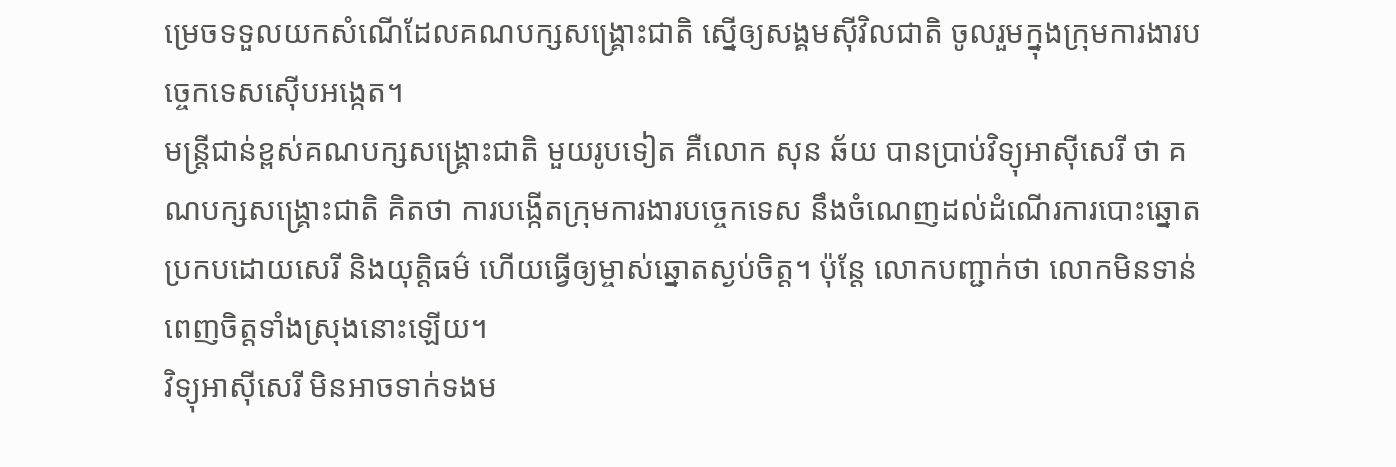ម្រេចទទួលយកសំណើដែលគណបក្សសង្គ្រោះជាតិ ស្នើឲ្យសង្គមស៊ីវិលជាតិ ចូលរួមក្នុងក្រុមការងារបច្ចេកទេសស៊ើបអង្កេត។
មន្ត្រីជាន់ខ្ពស់គណបក្សសង្គ្រោះជាតិ មួយរូបទៀត គឺលោក សុន ឆ័យ បានប្រាប់វិទ្យុអាស៊ីសេរី ថា គណបក្សសង្គ្រោះជាតិ គិតថា ការបង្កើតក្រុមការងារបច្ចេកទេស នឹងចំណេញដល់ដំណើរការបោះឆ្នោតប្រកបដោយសេរី និងយុត្តិធម៌ ហើយធ្វើឲ្យម្ចាស់ឆ្នោតស្ងប់ចិត្ត។ ប៉ុន្តែ លោកបញ្ជាក់ថា លោកមិនទាន់ពេញចិត្តទាំងស្រុងនោះឡើយ។
វិទ្យុអាស៊ីសេរី មិនអាចទាក់ទងម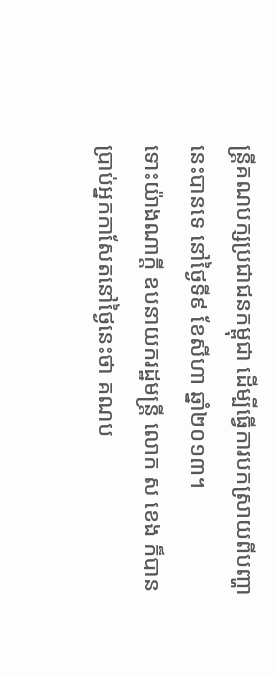ន្ត្រីគណបក្សប្រជាជនកម្ពុជា ដើម្បីធ្វើការបកស្រាយពីបញ្ហានេះបានទេ នៅថ្ងៃទី៩ ខែសីហា ឆ្នាំ២០១៣។
ទោះយ៉ាងណាក្តី ឧបនាយករដ្ឋមន្ត្រី លោក ស ខេង ក៏បានប្រាប់អ្នកកាសែតនៅថ្ងៃនេះថា គណប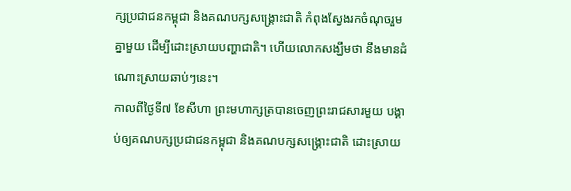ក្សប្រជាជនកម្ពុជា និងគណបក្សសង្គ្រោះជាតិ កំពុងស្វែងរកចំណុចរួមគ្នាមួយ ដើម្បីដោះស្រាយបញ្ហាជាតិ។ ហើយលោកសង្ឃឹមថា នឹងមានដំណោះស្រាយឆាប់ៗនេះ។
កាលពីថ្ងៃទី៧ ខែសីហា ព្រះមហាក្សត្របានចេញព្រះរាជសារមួយ បង្គាប់ឲ្យគណបក្សប្រជាជនកម្ពុជា និងគណបក្សសង្គ្រោះជាតិ ដោះស្រាយ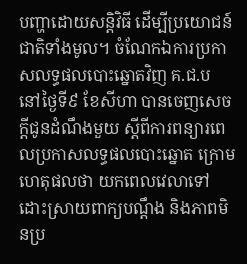បញ្ហាដោយសន្តិវិធី ដើម្បីប្រយោជន៍ជាតិទាំងមូល។ ចំណែកឯការប្រកាសលទ្ធផលបោះឆ្នោតវិញ គ.ជ.ប នៅថ្ងៃទី៩ ខែសីហា បានចេញសេចក្តីជូនដំណឹងមួយ ស្ដីពីការពន្យារពេលប្រកាសលទ្ធផលបោះឆ្នោត ក្រោមហេតុផលថា យកពេលវេលាទៅដោះស្រាយពាក្យបណ្ដឹង និងភាពមិនប្រ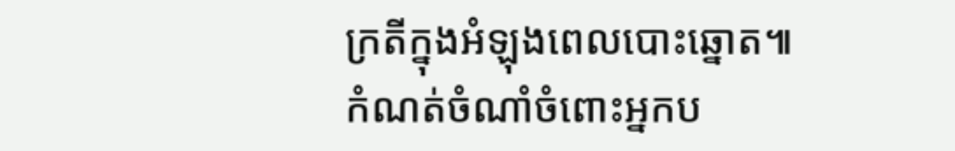ក្រតីក្នុងអំឡុងពេលបោះឆ្នោត៕
កំណត់ចំណាំចំពោះអ្នកប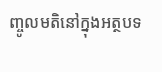ញ្ចូលមតិនៅក្នុងអត្ថបទ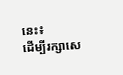នេះ៖
ដើម្បីរក្សាសេ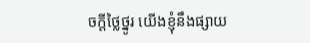ចក្ដីថ្លៃថ្នូរ យើងខ្ញុំនឹងផ្សាយ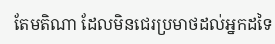តែមតិណា ដែលមិនជេរប្រមាថដល់អ្នកដទៃ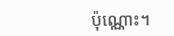ប៉ុណ្ណោះ។